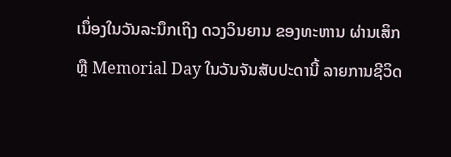ເນຶ່ອງໃນວັນລະນຶກເຖິງ ດວງວິນຍານ ຂອງທະຫານ ຜ່ານເສິກ
ຫຼື Memorial Day ໃນວັນຈັນສັບປະດານີ້ ລາຍການຊີວິດ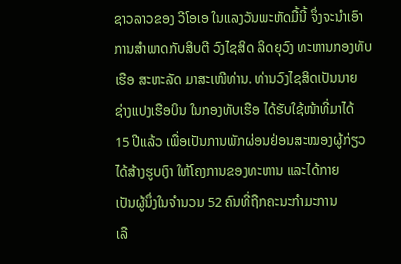ຊາວລາວຂອງ ວີໂອເອ ໃນແລງວັນພະຫັດມື້ນີ້ ຈຶ່ງຈະນຳເອົາ
ການສຳພາດກັບສິບຕີ ວົງໄຊສິດ ລິດຍຸວົງ ທະຫານກອງທັບ
ເຮືອ ສະຫະລັດ ມາສະເໜີທ່ານ. ທ່ານວົງໄຊສິດເປັນນາຍ
ຊ່າງແປງເຮືອບິນ ໃນກອງທັບເຮືອ ໄດ້ຮັບໃຊ້ໜ້າທີ່ມາໄດ້
15 ປີແລ້ວ ເພື່ອເປັນການພັກຜ່ອນຢ່ອນສະໝອງຜູ້ກ່ຽວ
ໄດ້ສ້າງຮູບເງົາ ໃຫ້ໂຄງການຂອງທະຫານ ແລະໄດ້ກາຍ
ເປັນຜູ້ນຶ່ງໃນຈຳນວນ 52 ຄົນທີ່ຖືກຄະນະກຳມະການ
ເລື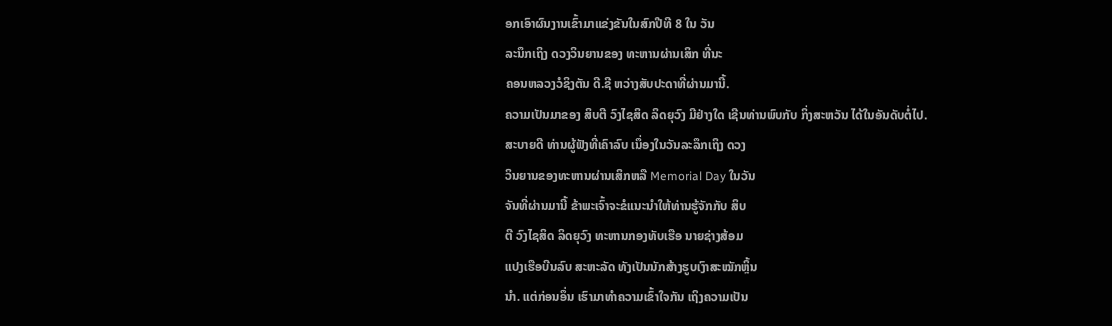ອກເອົາຜົນງານເຂົ້າມາແຂ່ງຂັນໃນສົກປີທີ 8 ໃນ ວັນ
ລະນຶກເຖິງ ດວງວິນຍານຂອງ ທະຫານຜ່ານເສິກ ທີ່ນະ
ຄອນຫລວງວໍຊິງຕັນ ດີ.ຊີ ຫວ່າງສັບປະດາທີ່ຜ່ານມານີ້.
ຄວາມເປັນມາຂອງ ສິບຕີ ວົງໄຊສິດ ລິດຍຸວົງ ມີຢ່າງໃດ ເຊີນທ່ານພົບກັບ ກິ່ງສະຫວັນ ໄດ້ໃນອັນດັບຕໍ່ໄປ.
ສະບາຍດີ ທ່ານຜູ້ຟັງທີ່ເຄົາລົບ ເນຶ່ອງໃນວັນລະລຶກເຖິງ ດວງ
ວິນຍານຂອງທະຫານຜ່ານເສິກຫລື Memorial Day ໃນວັນ
ຈັນທີ່ຜ່ານມານີ້ ຂ້າພະເຈົ້າຈະຂໍແນະນຳໃຫ້ທ່ານຮູ້ຈັກກັບ ສິບ
ຕີ ວົງໄຊສິດ ລິດຍຸວົງ ທະຫານກອງທັບເຮືອ ນາຍຊ່າງສ້ອມ
ແປງເຮືອບີນລົບ ສະຫະລັດ ທັງເປັນນັກສ້າງຮູບເງົາສະໝັກຫຼິ້ນ
ນຳ. ແຕ່ກ່ອນອຶ່ນ ເຮົາມາທຳຄວາມເຂົ້າໃຈກັນ ເຖິງຄວາມເປັນ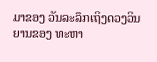ມາຂອງ ວັນລະລຶກເຖິງດວງວິນຍານຂອງ ທະຫາ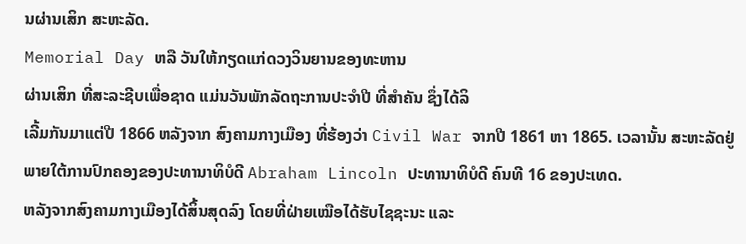ນຜ່ານເສິກ ສະຫະລັດ.
Memorial Day ຫລື ວັນໃຫ້ກຽດແກ່ດວງວິນຍານຂອງທະຫານ
ຜ່ານເສິກ ທີ່ສະລະຊີບເພື່ອຊາດ ແມ່ນວັນພັກລັດຖະການປະຈຳປີ ທີ່ສຳຄັນ ຊຶ່ງໄດ້ລິ
ເລີ້ມກັນມາແຕ່ປີ 1866 ຫລັງຈາກ ສົງຄາມກາງເມືອງ ທີ່ຮ້ອງວ່າ Civil War ຈາກປີ 1861 ຫາ 1865. ເວລານັ້ນ ສະຫະລັດຢູ່ພາຍໃຕ້ການປົກຄອງຂອງປະທານາທິບໍດີ Abraham Lincoln ປະທານາທິບໍດີ ຄົນທີ 16 ຂອງປະເທດ.
ຫລັງຈາກສົງຄາມກາງເມືອງໄດ້ສິ້ນສຸດລົງ ໂດຍທີ່ຝ່າຍເໝືອໄດ້ຮັບໄຊຊະນະ ແລະ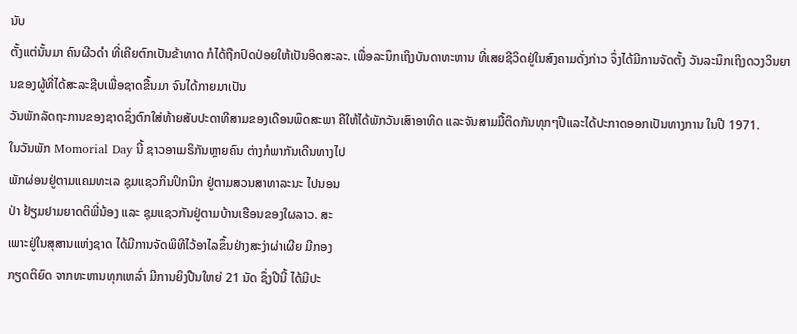ນັບ
ຕັ້ງແຕ່ນັ້ນມາ ຄົນຜີວດຳ ທີ່ເຄີຍຕົກເປັນຂ້າທາດ ກໍໄດ້ຖືກປົດປ່ອຍໃຫ້ເປັນອິດສະລະ. ເພື່ອລະນຶກເຖິງບັນດາທະຫານ ທີ່ເສຍຊີວິດຢູ່ໃນສົງຄາມດັ່ງກ່າວ ຈຶ່ງໄດ້ມີການຈັດຕັ້ງ ວັນລະນຶກເຖິງດວງວິນຍານຂອງຜູ້ທີ່ໄດ້ສະລະຊີບເພື່ອຊາດຂື້ນມາ ຈົນໄດ້ກາຍມາເປັນ
ວັນພັກລັດຖະການຂອງຊາດຊຶ່ງຕົກໃສ່ທ້າຍສັບປະດາທີສາມຂອງເດືອນພຶດສະພາ ຄືໃຫ້ໄດ້ພັກວັນເສົາອາທິດ ແລະຈັນສາມມື້ຕິດກັນທຸກໆປີແລະໄດ້ປະກາດອອກເປັນທາງການ ໃນປີ 1971.
ໃນວັນພັກ Momorial Day ນີ້ ຊາວອາເມຣິກັນຫຼາຍຄົນ ຕ່າງກໍພາກັນເດີນທາງໄປ
ພັກຜ່ອນຢູ່ຕາມແຄມທະເລ ຊຸມແຊວກິນປິກນິກ ຢູ່ຕາມສວນສາທາລະນະ ໄປນອນ
ປ່າ ຢ້ຽມຢາມຍາດຕິພີ່ນ້ອງ ແລະ ຊຸມແຊວກັນຢູ່ຕາມບ້ານເຮືອນຂອງໃຜລາວ. ສະ
ເພາະຢູ່ໃນສຸສານແຫ່ງຊາດ ໄດ້ມີການຈັດພິທີໄວ້ອາໄລຂຶ້ນຢ່າງສະງ່າຜ່າເຜີຍ ມີກອງ
ກຽດຕິຍົດ ຈາກທະຫານທຸກເຫລົ່າ ມີການຍິງປືນໃຫຍ່ 21 ນັດ ຊຶ່ງປີນີ້ ໄດ້ມີປະ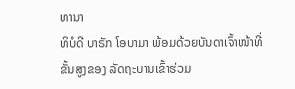ທານາ
ທິບໍດີ ບາຣັກ ໂອບາມາ ພ້ອມດ້ວຍບັນດາເຈົ້າໜ້າທີ່ ຂັ້ນສູງຂອງ ລັດຖະບານເຂົ້າຮ່ວມ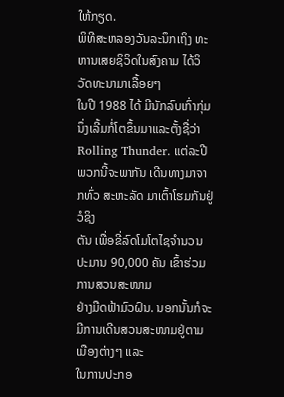ໃຫ້ກຽດ.
ພິທີສະຫລອງວັນລະນຶກເຖິງ ທະຫານເສຍຊິວິດໃນສົງຄາມ ໄດ້ວິວັດທະນາມາເລື້ອຍໆ
ໃນປີ 1988 ໄດ້ ມີນັກລົບເກົ່າກຸ່ມນຶ່ງເລີ້ມກໍ່ໂຕຂຶ້ນມາແລະຕັ້ງຊື່ວ່າ Rolling Thunder. ແຕ່ລະປີ ພວກນີ້ຈະພາກັນ ເດີນທາງມາຈາກທົ່ວ ສະຫະລັດ ມາເຕົ້າໂຮມກັນຢູ່ວໍຊິງ
ຕັນ ເພື່ອຂີ່ລົດໂມໂຕໄຊຈຳນວນປະມານ 90,000 ຄັນ ເຂົ້າຮ່ວມການສວນສະໜາມ
ຢ່າງມືດຟ້າມົວຝົນ. ນອກນັ້ນກໍຈະມີການເດີນສວນສະໜາມຢູ່ຕາມເມືອງຕ່າງໆ ແລະ
ໃນການປະກອ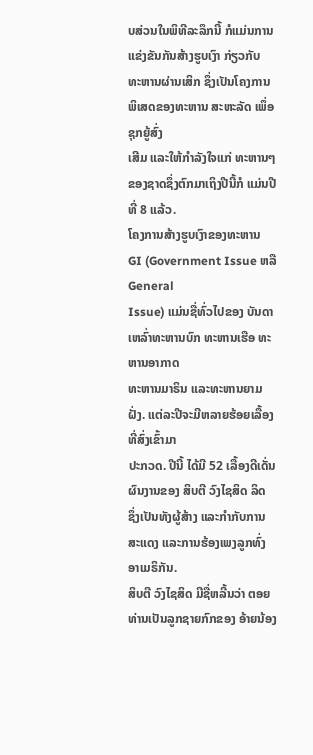ບສ່ວນໃນພິທີລະລຶກນີ້ ກໍແມ່ນການແຂ່ງຂັນກັນສ້າງຮູບເງົາ ກ່ຽວກັບ
ທະຫານຜ່ານເສິກ ຊຶ່ງເປັນໂຄງການພິເສດຂອງທະຫານ ສະຫະລັດ ເພຶ່ອຊຸກຍູ້ສົ່ງ
ເສີມ ແລະໃຫ້ກຳລັງໃຈແກ່ ທະຫານໆຂອງຊາດຊຶ່ງຕົກມາເຖິງປີນີ້ກໍ ແມ່ນປີທີ່ 8 ແລ້ວ.
ໂຄງການສ້າງຮູບເງົາຂອງທະຫານ GI (Government Issue ຫລື General
Issue) ແມ່ນຊື່ທົ່ວໄປຂອງ ບັນດາເຫລົ່າທະຫານບົກ ທະຫານເຮືອ ທະຫານອາກາດ
ທະຫານມາຣິນ ແລະທະຫານຍາມຝັ່ງ. ແຕ່ລະປີຈະມີຫລາຍຮ້ອຍເລື້ອງທີ່ສົ່ງເຂົ້າມາ
ປະກວດ. ປີນີ້ ໄດ້ມີ 52 ເລື້ອງດີເດັ່ນ ຜົນງານຂອງ ສິບຕີ ວົງໄຊສິດ ລິດ
ຊຶ່ງເປັນທັງຜູ້ສ້າງ ແລະກຳກັບການສະແດງ ແລະການຮ້ອງເພງລູກທົ່ງ
ອາເມຣິກັນ.
ສິບຕີ ວົງໄຊສິດ ມີຊື່ຫລີ້ນວ່າ ຕອຍ ທ່ານເປັນລູກຊາຍກົກຂອງ ອ້າຍນ້ອງ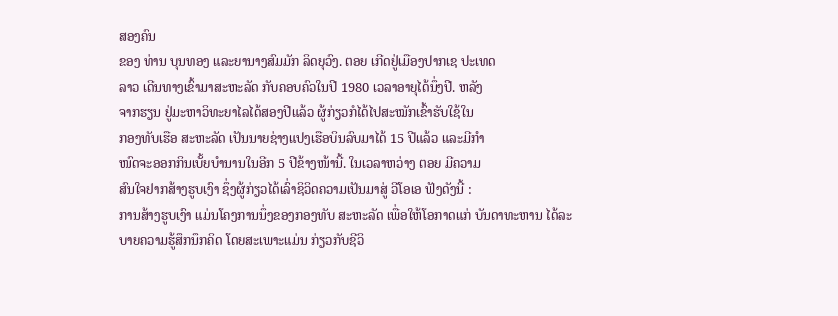ສອງຄົນ
ຂອງ ທ່ານ ບຸນທອງ ແລະຍານາງສົມມັກ ລິດຍຸວົງ. ຕອຍ ເກີດຢູ່ເມືອງປາກເຊ ປະເທດ
ລາວ ເດີນທາງເຂົ້າມາສະຫະລັດ ກັບຄອບຄົວໃນປີ 1980 ເວລາອາຍຸໄດ້ນຶ່ງປີ. ຫລັງ
ຈາກຮຽນ ຢູ່ມະຫາວິທະຍາໄລໄດ້ສອງປີແລ້ວ ຜູ້ກ່ຽວກໍໄດ້ໄປສະໝັກເຂົ້າຮັບໃຊ້ໃນ
ກອງທັບເຮືອ ສະຫະລັດ ເປັນນາຍຊ່າງແປງເຮືອບິນລົບມາໄດ້ 15 ປີແລ້ວ ແລະມີກຳ
ໜົດຈະອອກກິນເບັ້ຍບຳນານໃນອີກ 5 ປີຂ້າງໜ້ານີ້. ໃນເວລາຫວ່າງ ຕອຍ ມີຄວາມ
ສົນໃຈຢາກສ້າງຮູບເງົາ ຊຶ່ງຜູ້ກ່ຽວໄດ້ເລົ່າຊິວິດຄວາມເປັນມາສູ່ ວີໂອເອ ຟັງດັງນີ້ :
ການສ້າງຮູບເງົາ ແມ່ນໂຄງການນຶ່ງຂອງກອງທັບ ສະຫະລັດ ເພື່ອໃຫ້ໂອກາດແກ່ ບັນດາທະຫານ ໄດ້ລະບາຍຄວາມຮູ້ສຶກນຶກຄິດ ໂດຍສະເພາະແມ່ນ ກ່ຽວກັບຊີວິ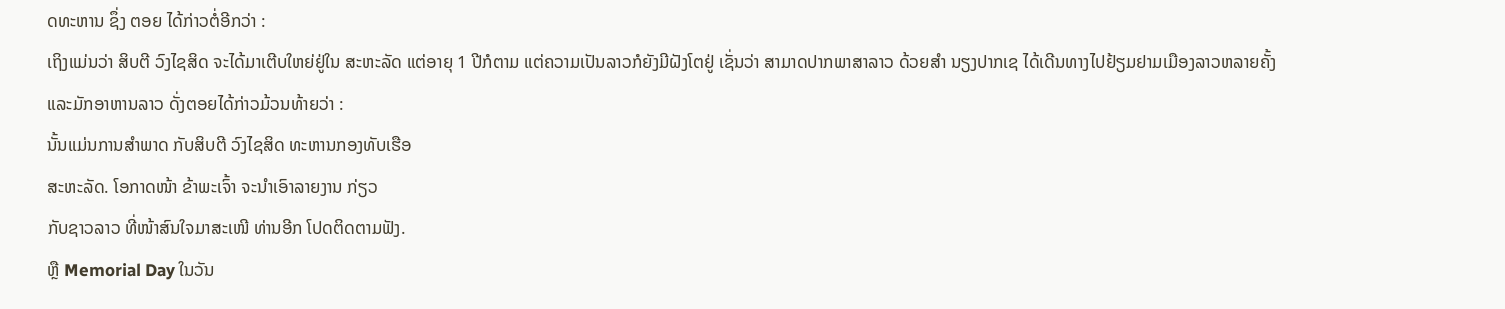ດທະຫານ ຊຶ່ງ ຕອຍ ໄດ້ກ່າວຕໍ່ອີກວ່າ :
ເຖິງແມ່ນວ່າ ສິບຕີ ວົງໄຊສິດ ຈະໄດ້ມາເຕີບໃຫຍ່ຢູ່ໃນ ສະຫະລັດ ແຕ່ອາຍຸ 1 ປີກໍຕາມ ແຕ່ຄວາມເປັນລາວກໍຍັງມີຝັງໂຕຢູ່ ເຊັ່ນວ່າ ສາມາດປາກພາສາລາວ ດ້ວຍສຳ ນຽງປາກເຊ ໄດ້ເດີນທາງໄປຢ້ຽມຢາມເມືອງລາວຫລາຍຄັ້ງ ແລະມັກອາຫານລາວ ດັ່ງຕອຍໄດ້ກ່າວມ້ວນທ້າຍວ່າ :
ນັ້ນແມ່ນການສຳພາດ ກັບສິບຕີ ວົງໄຊສິດ ທະຫານກອງທັບເຮືອ
ສະຫະລັດ. ໂອກາດໜ້າ ຂ້າພະເຈົ້າ ຈະນຳເອົາລາຍງານ ກ່ຽວ
ກັບຊາວລາວ ທີ່ໜ້າສົນໃຈມາສະເໜີ ທ່ານອີກ ໂປດຕິດຕາມຟັງ.
ຫຼື Memorial Day ໃນວັນ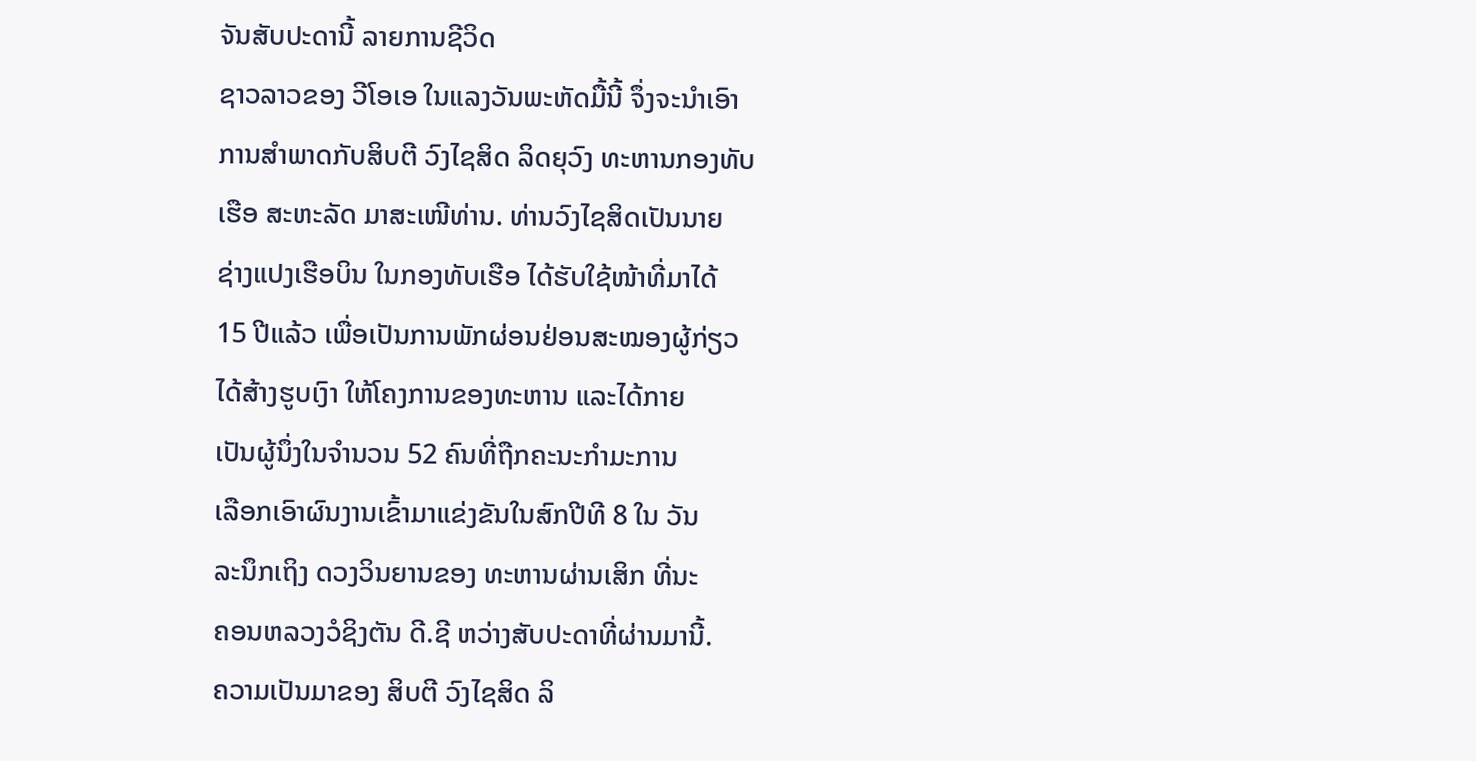ຈັນສັບປະດານີ້ ລາຍການຊີວິດ
ຊາວລາວຂອງ ວີໂອເອ ໃນແລງວັນພະຫັດມື້ນີ້ ຈຶ່ງຈະນຳເອົາ
ການສຳພາດກັບສິບຕີ ວົງໄຊສິດ ລິດຍຸວົງ ທະຫານກອງທັບ
ເຮືອ ສະຫະລັດ ມາສະເໜີທ່ານ. ທ່ານວົງໄຊສິດເປັນນາຍ
ຊ່າງແປງເຮືອບິນ ໃນກອງທັບເຮືອ ໄດ້ຮັບໃຊ້ໜ້າທີ່ມາໄດ້
15 ປີແລ້ວ ເພື່ອເປັນການພັກຜ່ອນຢ່ອນສະໝອງຜູ້ກ່ຽວ
ໄດ້ສ້າງຮູບເງົາ ໃຫ້ໂຄງການຂອງທະຫານ ແລະໄດ້ກາຍ
ເປັນຜູ້ນຶ່ງໃນຈຳນວນ 52 ຄົນທີ່ຖືກຄະນະກຳມະການ
ເລືອກເອົາຜົນງານເຂົ້າມາແຂ່ງຂັນໃນສົກປີທີ 8 ໃນ ວັນ
ລະນຶກເຖິງ ດວງວິນຍານຂອງ ທະຫານຜ່ານເສິກ ທີ່ນະ
ຄອນຫລວງວໍຊິງຕັນ ດີ.ຊີ ຫວ່າງສັບປະດາທີ່ຜ່ານມານີ້.
ຄວາມເປັນມາຂອງ ສິບຕີ ວົງໄຊສິດ ລິ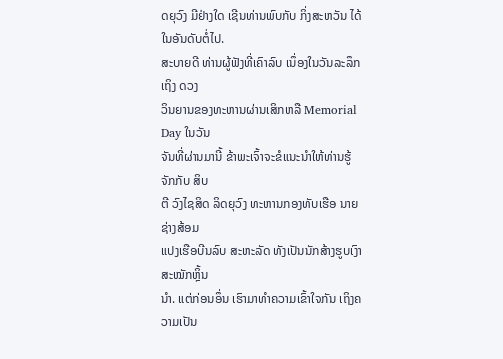ດຍຸວົງ ມີຢ່າງໃດ ເຊີນທ່ານພົບກັບ ກິ່ງສະຫວັນ ໄດ້ໃນອັນດັບຕໍ່ໄປ.
ສະບາຍດີ ທ່ານຜູ້ຟັງທີ່ເຄົາລົບ ເນຶ່ອງໃນວັນລະລຶກເຖິງ ດວງ
ວິນຍານຂອງທະຫານຜ່ານເສິກຫລື Memorial Day ໃນວັນ
ຈັນທີ່ຜ່ານມານີ້ ຂ້າພະເຈົ້າຈະຂໍແນະນຳໃຫ້ທ່ານຮູ້ຈັກກັບ ສິບ
ຕີ ວົງໄຊສິດ ລິດຍຸວົງ ທະຫານກອງທັບເຮືອ ນາຍຊ່າງສ້ອມ
ແປງເຮືອບີນລົບ ສະຫະລັດ ທັງເປັນນັກສ້າງຮູບເງົາສະໝັກຫຼິ້ນ
ນຳ. ແຕ່ກ່ອນອຶ່ນ ເຮົາມາທຳຄວາມເຂົ້າໃຈກັນ ເຖິງຄວາມເປັນ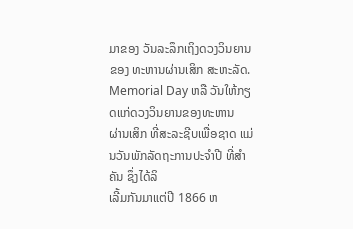ມາຂອງ ວັນລະລຶກເຖິງດວງວິນຍານຂອງ ທະຫານຜ່ານເສິກ ສະຫະລັດ.
Memorial Day ຫລື ວັນໃຫ້ກຽດແກ່ດວງວິນຍານຂອງທະຫານ
ຜ່ານເສິກ ທີ່ສະລະຊີບເພື່ອຊາດ ແມ່ນວັນພັກລັດຖະການປະຈຳປີ ທີ່ສຳຄັນ ຊຶ່ງໄດ້ລິ
ເລີ້ມກັນມາແຕ່ປີ 1866 ຫ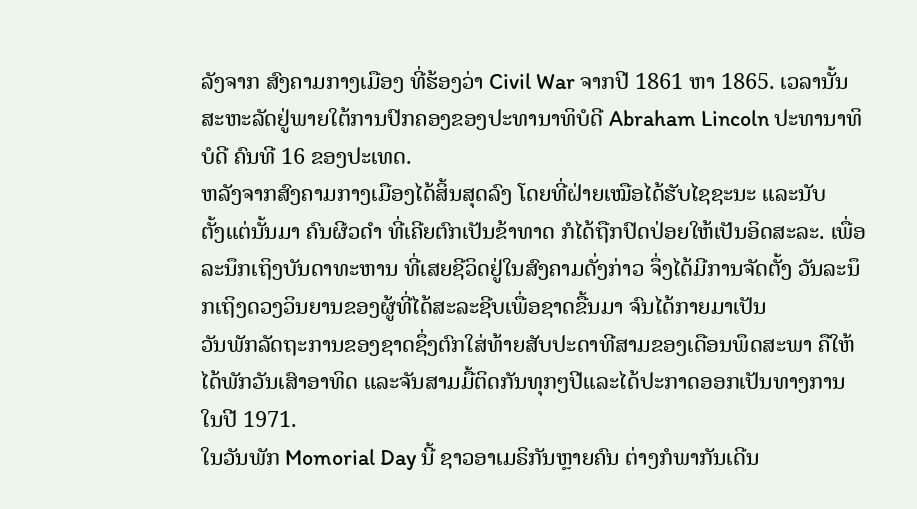ລັງຈາກ ສົງຄາມກາງເມືອງ ທີ່ຮ້ອງວ່າ Civil War ຈາກປີ 1861 ຫາ 1865. ເວລານັ້ນ ສະຫະລັດຢູ່ພາຍໃຕ້ການປົກຄອງຂອງປະທານາທິບໍດີ Abraham Lincoln ປະທານາທິບໍດີ ຄົນທີ 16 ຂອງປະເທດ.
ຫລັງຈາກສົງຄາມກາງເມືອງໄດ້ສິ້ນສຸດລົງ ໂດຍທີ່ຝ່າຍເໝືອໄດ້ຮັບໄຊຊະນະ ແລະນັບ
ຕັ້ງແຕ່ນັ້ນມາ ຄົນຜີວດຳ ທີ່ເຄີຍຕົກເປັນຂ້າທາດ ກໍໄດ້ຖືກປົດປ່ອຍໃຫ້ເປັນອິດສະລະ. ເພື່ອລະນຶກເຖິງບັນດາທະຫານ ທີ່ເສຍຊີວິດຢູ່ໃນສົງຄາມດັ່ງກ່າວ ຈຶ່ງໄດ້ມີການຈັດຕັ້ງ ວັນລະນຶກເຖິງດວງວິນຍານຂອງຜູ້ທີ່ໄດ້ສະລະຊີບເພື່ອຊາດຂື້ນມາ ຈົນໄດ້ກາຍມາເປັນ
ວັນພັກລັດຖະການຂອງຊາດຊຶ່ງຕົກໃສ່ທ້າຍສັບປະດາທີສາມຂອງເດືອນພຶດສະພາ ຄືໃຫ້ໄດ້ພັກວັນເສົາອາທິດ ແລະຈັນສາມມື້ຕິດກັນທຸກໆປີແລະໄດ້ປະກາດອອກເປັນທາງການ ໃນປີ 1971.
ໃນວັນພັກ Momorial Day ນີ້ ຊາວອາເມຣິກັນຫຼາຍຄົນ ຕ່າງກໍພາກັນເດີນ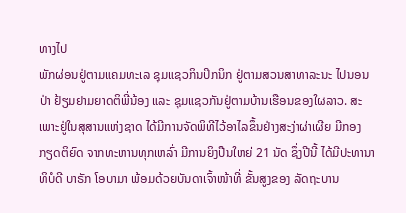ທາງໄປ
ພັກຜ່ອນຢູ່ຕາມແຄມທະເລ ຊຸມແຊວກິນປິກນິກ ຢູ່ຕາມສວນສາທາລະນະ ໄປນອນ
ປ່າ ຢ້ຽມຢາມຍາດຕິພີ່ນ້ອງ ແລະ ຊຸມແຊວກັນຢູ່ຕາມບ້ານເຮືອນຂອງໃຜລາວ. ສະ
ເພາະຢູ່ໃນສຸສານແຫ່ງຊາດ ໄດ້ມີການຈັດພິທີໄວ້ອາໄລຂຶ້ນຢ່າງສະງ່າຜ່າເຜີຍ ມີກອງ
ກຽດຕິຍົດ ຈາກທະຫານທຸກເຫລົ່າ ມີການຍິງປືນໃຫຍ່ 21 ນັດ ຊຶ່ງປີນີ້ ໄດ້ມີປະທານາ
ທິບໍດີ ບາຣັກ ໂອບາມາ ພ້ອມດ້ວຍບັນດາເຈົ້າໜ້າທີ່ ຂັ້ນສູງຂອງ ລັດຖະບານ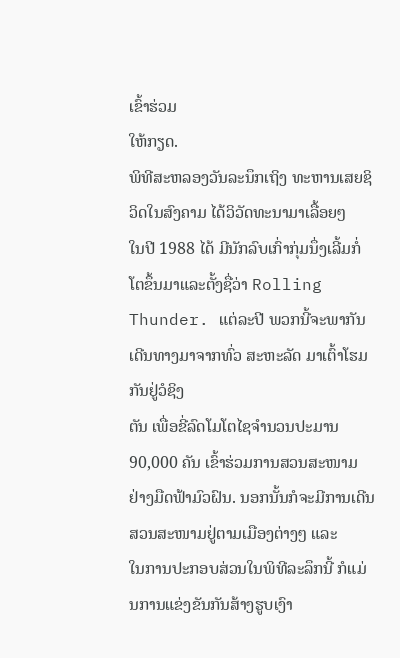ເຂົ້າຮ່ວມ
ໃຫ້ກຽດ.
ພິທີສະຫລອງວັນລະນຶກເຖິງ ທະຫານເສຍຊິວິດໃນສົງຄາມ ໄດ້ວິວັດທະນາມາເລື້ອຍໆ
ໃນປີ 1988 ໄດ້ ມີນັກລົບເກົ່າກຸ່ມນຶ່ງເລີ້ມກໍ່ໂຕຂຶ້ນມາແລະຕັ້ງຊື່ວ່າ Rolling Thunder. ແຕ່ລະປີ ພວກນີ້ຈະພາກັນ ເດີນທາງມາຈາກທົ່ວ ສະຫະລັດ ມາເຕົ້າໂຮມກັນຢູ່ວໍຊິງ
ຕັນ ເພື່ອຂີ່ລົດໂມໂຕໄຊຈຳນວນປະມານ 90,000 ຄັນ ເຂົ້າຮ່ວມການສວນສະໜາມ
ຢ່າງມືດຟ້າມົວຝົນ. ນອກນັ້ນກໍຈະມີການເດີນສວນສະໜາມຢູ່ຕາມເມືອງຕ່າງໆ ແລະ
ໃນການປະກອບສ່ວນໃນພິທີລະລຶກນີ້ ກໍແມ່ນການແຂ່ງຂັນກັນສ້າງຮູບເງົາ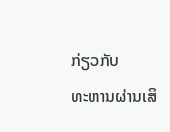ກ່ຽວກັບ
ທະຫານຜ່ານເສິ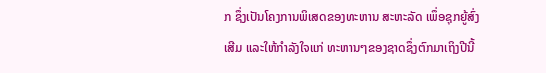ກ ຊຶ່ງເປັນໂຄງການພິເສດຂອງທະຫານ ສະຫະລັດ ເພຶ່ອຊຸກຍູ້ສົ່ງ
ເສີມ ແລະໃຫ້ກຳລັງໃຈແກ່ ທະຫານໆຂອງຊາດຊຶ່ງຕົກມາເຖິງປີນີ້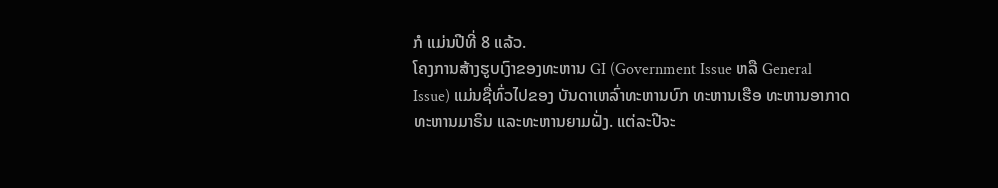ກໍ ແມ່ນປີທີ່ 8 ແລ້ວ.
ໂຄງການສ້າງຮູບເງົາຂອງທະຫານ GI (Government Issue ຫລື General
Issue) ແມ່ນຊື່ທົ່ວໄປຂອງ ບັນດາເຫລົ່າທະຫານບົກ ທະຫານເຮືອ ທະຫານອາກາດ
ທະຫານມາຣິນ ແລະທະຫານຍາມຝັ່ງ. ແຕ່ລະປີຈະ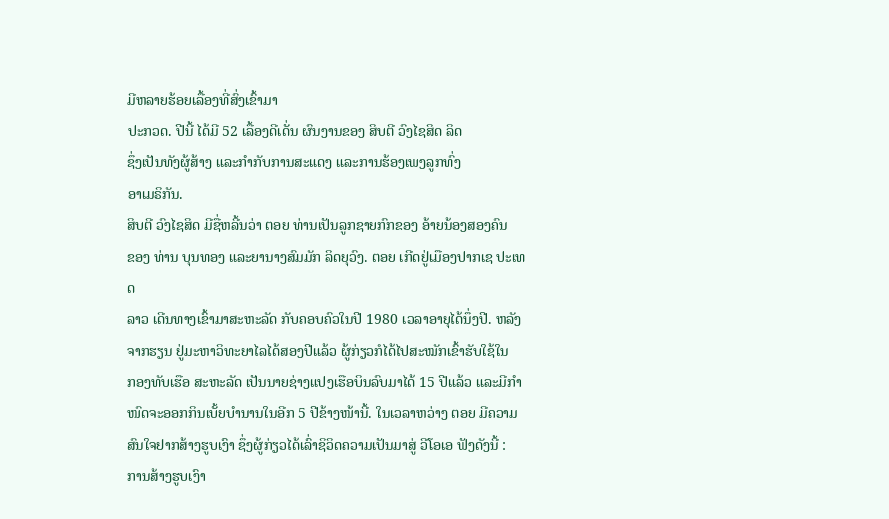ມີຫລາຍຮ້ອຍເລື້ອງທີ່ສົ່ງເຂົ້າມາ
ປະກວດ. ປີນີ້ ໄດ້ມີ 52 ເລື້ອງດີເດັ່ນ ຜົນງານຂອງ ສິບຕີ ວົງໄຊສິດ ລິດ
ຊຶ່ງເປັນທັງຜູ້ສ້າງ ແລະກຳກັບການສະແດງ ແລະການຮ້ອງເພງລູກທົ່ງ
ອາເມຣິກັນ.
ສິບຕີ ວົງໄຊສິດ ມີຊື່ຫລີ້ນວ່າ ຕອຍ ທ່ານເປັນລູກຊາຍກົກຂອງ ອ້າຍນ້ອງສອງຄົນ
ຂອງ ທ່ານ ບຸນທອງ ແລະຍານາງສົມມັກ ລິດຍຸວົງ. ຕອຍ ເກີດຢູ່ເມືອງປາກເຊ ປະເທດ
ລາວ ເດີນທາງເຂົ້າມາສະຫະລັດ ກັບຄອບຄົວໃນປີ 1980 ເວລາອາຍຸໄດ້ນຶ່ງປີ. ຫລັງ
ຈາກຮຽນ ຢູ່ມະຫາວິທະຍາໄລໄດ້ສອງປີແລ້ວ ຜູ້ກ່ຽວກໍໄດ້ໄປສະໝັກເຂົ້າຮັບໃຊ້ໃນ
ກອງທັບເຮືອ ສະຫະລັດ ເປັນນາຍຊ່າງແປງເຮືອບິນລົບມາໄດ້ 15 ປີແລ້ວ ແລະມີກຳ
ໜົດຈະອອກກິນເບັ້ຍບຳນານໃນອີກ 5 ປີຂ້າງໜ້ານີ້. ໃນເວລາຫວ່າງ ຕອຍ ມີຄວາມ
ສົນໃຈຢາກສ້າງຮູບເງົາ ຊຶ່ງຜູ້ກ່ຽວໄດ້ເລົ່າຊິວິດຄວາມເປັນມາສູ່ ວີໂອເອ ຟັງດັງນີ້ :
ການສ້າງຮູບເງົາ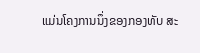ແມ່ນໂຄງການນຶ່ງຂອງກອງທັບ ສະ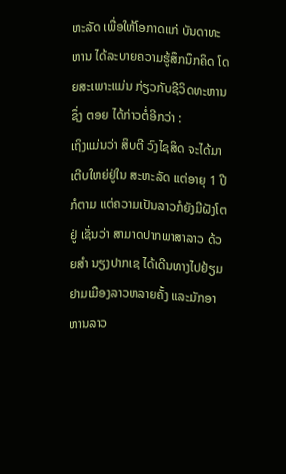ຫະລັດ ເພື່ອໃຫ້ໂອກາດແກ່ ບັນດາທະຫານ ໄດ້ລະບາຍຄວາມຮູ້ສຶກນຶກຄິດ ໂດຍສະເພາະແມ່ນ ກ່ຽວກັບຊີວິດທະຫານ ຊຶ່ງ ຕອຍ ໄດ້ກ່າວຕໍ່ອີກວ່າ :
ເຖິງແມ່ນວ່າ ສິບຕີ ວົງໄຊສິດ ຈະໄດ້ມາເຕີບໃຫຍ່ຢູ່ໃນ ສະຫະລັດ ແຕ່ອາຍຸ 1 ປີກໍຕາມ ແຕ່ຄວາມເປັນລາວກໍຍັງມີຝັງໂຕຢູ່ ເຊັ່ນວ່າ ສາມາດປາກພາສາລາວ ດ້ວຍສຳ ນຽງປາກເຊ ໄດ້ເດີນທາງໄປຢ້ຽມຢາມເມືອງລາວຫລາຍຄັ້ງ ແລະມັກອາຫານລາວ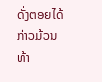ດັ່ງຕອຍໄດ້ກ່າວມ້ວນທ້າ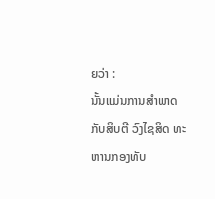ຍວ່າ :
ນັ້ນແມ່ນການສຳພາດ ກັບສິບຕີ ວົງໄຊສິດ ທະຫານກອງທັບ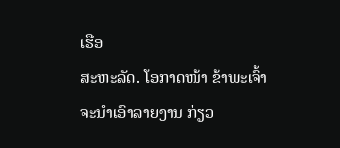ເຮືອ
ສະຫະລັດ. ໂອກາດໜ້າ ຂ້າພະເຈົ້າ ຈະນຳເອົາລາຍງານ ກ່ຽວ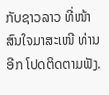ກັບຊາວລາວ ທີ່ໜ້າສົນໃຈມາສະເໜີ ທ່ານອີກ ໂປດຕິດຕາມຟັງ.